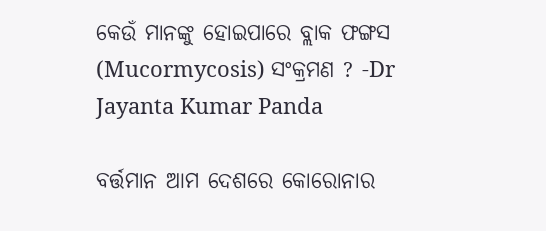କେଉଁ ମାନଙ୍କୁ ହୋଇପାରେ ବ୍ଲାକ ଫଙ୍ଗସ (Mucormycosis) ସଂକ୍ରମଣ ? -Dr Jayanta Kumar Panda

ବର୍ତ୍ତମାନ ଆମ ଦେଶରେ କୋରୋନାର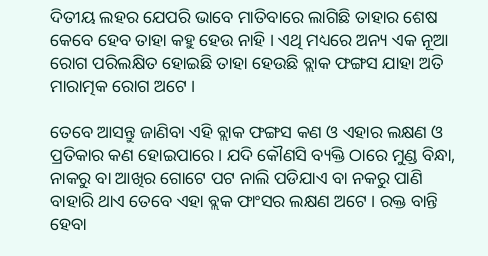ଦିତୀୟ ଲହର ଯେପରି ଭାବେ ମାତିବାରେ ଲାଗିଛି ତାହାର ଶେଷ କେବେ ହେବ ତାହା କହୁ ହେଉ ନାହି । ଏଥି ମଧ୍ୟରେ ଅନ୍ୟ ଏକ ନୂଆ ରୋଗ ପରିଲକ୍ଷିତ ହୋଇଛି ତାହା ହେଉଛି ବ୍ଲାକ ଫଙ୍ଗସ ଯାହା ଅତି ମାରାତ୍ମକ ରୋଗ ଅଟେ ।

ତେବେ ଆସନ୍ତୁ ଜାଣିବା ଏହି ବ୍ଲାକ ଫଙ୍ଗସ କଣ ଓ ଏହାର ଲକ୍ଷଣ ଓ ପ୍ରତିକାର କଣ ହୋଇପାରେ । ଯଦି କୌଣସି ବ୍ୟକ୍ତି ଠାରେ ମୁଣ୍ଡ ବିନ୍ଧା, ନାକରୁ ବା ଆଖିର ଗୋଟେ ପଟ ନାଲି ପଡିଯାଏ ବା ନକରୁ ପାଣି ବାହାରି ଥାଏ ତେବେ ଏହା ବ୍ଲକ ଫାଂସର ଲକ୍ଷଣ ଅଟେ । ରକ୍ତ ବାନ୍ତି ହେବା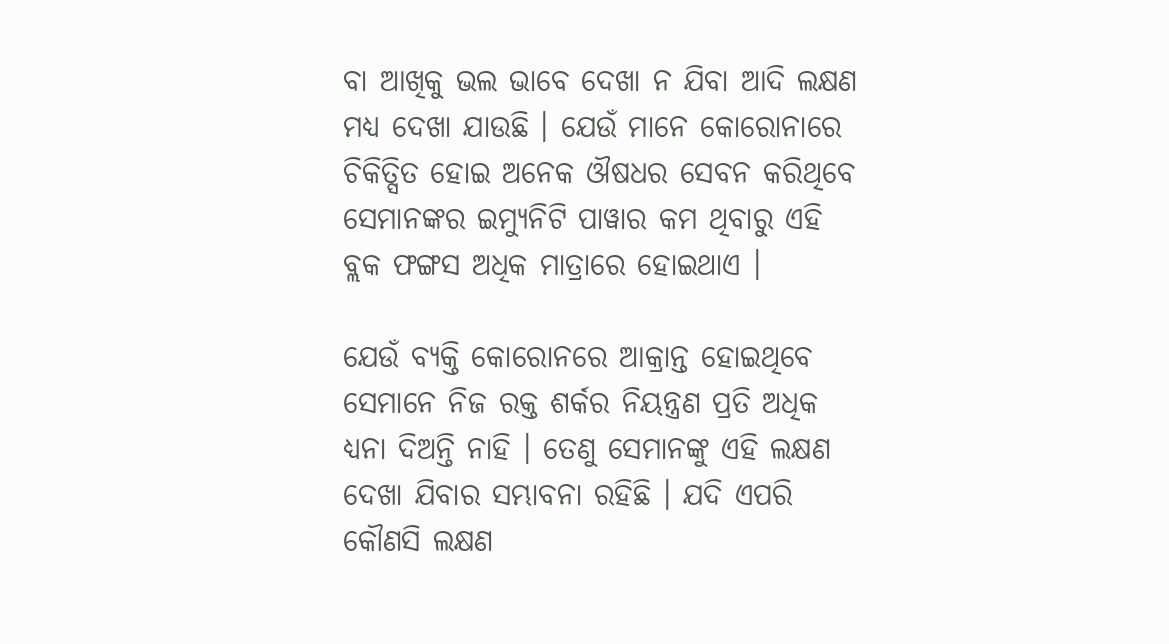ବା ଆଖିକୁ ଭଲ ଭାବେ ଦେଖା ନ ଯିବା ଆଦି ଲକ୍ଷଣ ମଧ୍ୟ ଦେଖା ଯାଉଛି । ଯେଉଁ ମାନେ କୋରୋନାରେ ଚିକିତ୍ସିତ ହୋଇ ଅନେକ ଔଷଧର ସେବନ କରିଥିବେ ସେମାନଙ୍କର ଇମ୍ୟୁନିଟି ପାୱାର କମ ଥିବାରୁ ଏହି ବ୍ଲକ ଫଙ୍ଗସ ଅଧିକ ମାତ୍ରାରେ ହୋଇଥାଏ ।

ଯେଉଁ ବ୍ୟକ୍ତି କୋରୋନରେ ଆକ୍ରାନ୍ତ ହୋଇଥିବେ ସେମାନେ ନିଜ ରକ୍ତ ଶର୍କର ନିୟନ୍ତ୍ରଣ ପ୍ରତି ଅଧିକ ଧ୍ଯନା ଦିଅନ୍ତି ନାହି । ତେଣୁ ସେମାନଙ୍କୁ ଏହି ଲକ୍ଷଣ ଦେଖା ଯିବାର ସମ୍ଭାବନା ରହିଛି । ଯଦି ଏପରି କୌଣସି ଲକ୍ଷଣ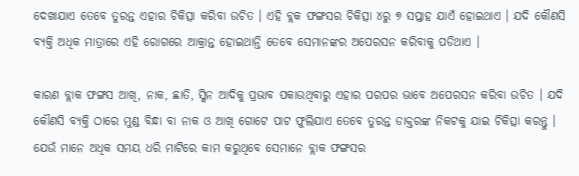ଦେଖାଯାଏ ତେବେ ତୁରନ୍ତ ଏହାର ଚିକିତ୍ସା କରିବା ଉଚିତ । ଏହି ବ୍ଲକ ଫଙ୍ଗସର ଚିକିତ୍ସା ୪ରୁ ୭ ସପ୍ତାହ ଯାଏଁ ହୋଇଥାଏ । ଯଦି କୌଣସି ବ୍ୟକ୍ତି ଅଧିକ ମାତ୍ରାରେ ଏହି ରୋଗରେ ଆକ୍ରାନ୍ତ ହୋଇଥାନ୍ତି ତେବେ ସେମାନଙ୍କର ଅପେରସନ କରିବାକୁ ପଡିଥାଏ ।

କାରଣ ବ୍ଲାକ ଫଙ୍ଗସ ଆଖି, ନାକ, ଛାତି, ସ୍କିନ ଆଦିକୁ ପ୍ରଭାବ ପକାଉଥିବାରୁ ଏହାର ପରପର ଭାବେ ଅପେରସନ କରିବା ଉଚିତ । ଯଦି କୌଣସି ବ୍ୟକ୍ତି ଠାରେ ମୁଣ୍ଡ ବିନ୍ଧା ବା ନାକ ଓ ଆଖି ଗୋଟେ ପାଟ ଫୁଲିଯାଏ ତେବେ ତୁରନ୍ତ ଡାକ୍ତରଙ୍କ ନିକଟକୁ ଯାଇ ଚିକିତ୍ସା କରନ୍ତୁ । ଯେଉଁ ମାନେ ଅଧିକ ସମୟ ଧରି ମାଟିରେ କାମ କରୁଥିବେ ସେମାନେ ବ୍ଲାକ ଫଙ୍ଗସର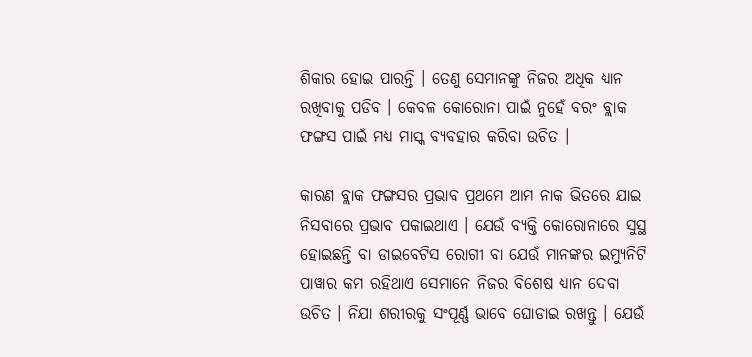ଶିକାର ହୋଇ ପାରନ୍ତି । ତେଣୁ ସେମାନଙ୍କୁ ନିଜର ଅଧିକ ଧ୍ୟାନ ରଖିବାକୁ ପଡିବ । କେବଳ କୋରୋନା ପାଇଁ ନୁହେଁ ବରଂ ବ୍ଲାକ ଫଙ୍ଗସ ପାଇଁ ମଧ୍ୟ ମାସ୍କ ବ୍ୟବହାର କରିବା ଉଚିତ ।

କାରଣ ବ୍ଲାକ ଫଙ୍ଗସର ପ୍ରଭାବ ପ୍ରଥମେ ଆମ ନାକ ଭିତରେ ଯାଇ ନିସବାରେ ପ୍ରଭାବ ପକାଇଥାଏ । ଯେଉଁ ବ୍ୟକ୍ତି କୋରୋନାରେ ସୁସ୍ଥ ହୋଇଛନ୍ତି ବା ଡାଇବେଟିସ ରୋଗୀ ବା ଯେଉଁ ମାନଙ୍କର ଇମ୍ୟୁନିଟି ପାୱାର କମ ରହିଥାଏ ସେମାନେ ନିଜର ବିଶେଷ ଧ୍ୟାନ ଦେବା ଉଚିତ । ନିଯା ଶରୀରକୁ ସଂପୂର୍ଣ୍ଣ ଭାବେ ଘୋଡାଇ ରଖନ୍ତୁ । ଯେଉଁ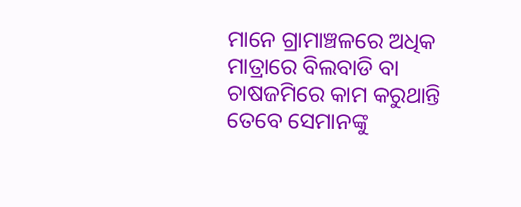ମାନେ ଗ୍ରାମାଞ୍ଚଳରେ ଅଧିକ ମାତ୍ରାରେ ବିଲବାଡି ବା ଚାଷଜମିରେ କାମ କରୁଥାନ୍ତି ତେବେ ସେମାନଙ୍କୁ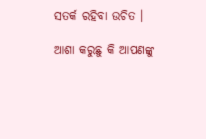ସତର୍କ ରହିବା ଉଚିତ ।

ଆଶା କରୁଛୁ କି ଆପଣଙ୍କୁ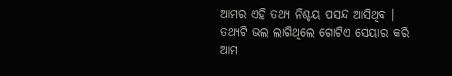ଆମର ଏହି ତଥ୍ୟ ନିଶ୍ଚୟ ପସନ୍ଦ ଆସିଥିବ । ତଥ୍ୟଟି ଭଲ ଲାଗିଥିଲେ ଗୋଟିଏ ସେୟାର କରି ଆମ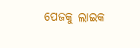ପେଜକୁ ଲାଇକ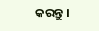କରନ୍ତୁ ।